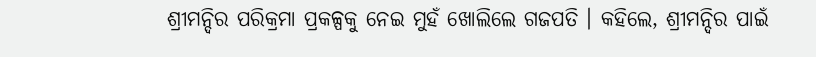ଶ୍ରୀମନ୍ଦିର ପରିକ୍ରମା ପ୍ରକଳ୍ପକୁ ନେଇ ମୁହଁ ଖୋଲିଲେ ଗଜପତି । କହିଲେ, ଶ୍ରୀମନ୍ଦିର ପାଇଁ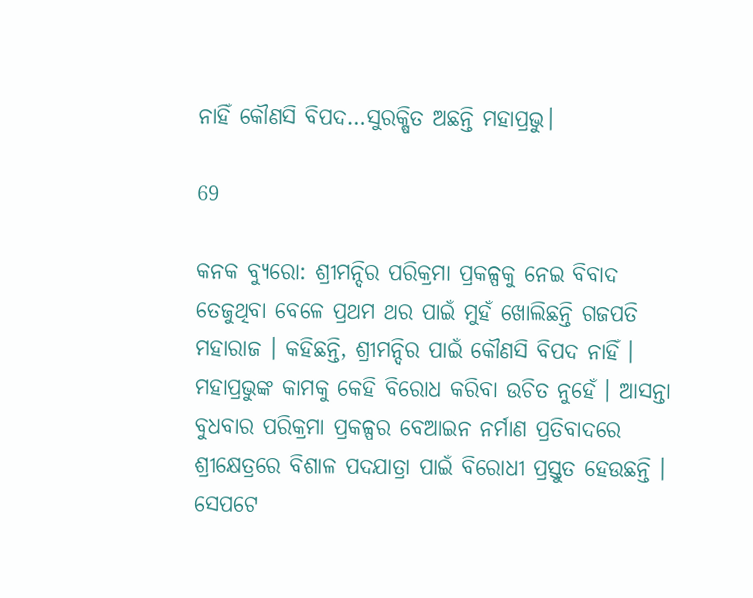ନାହିଁ କୌଣସି ବିପଦ…ସୁରକ୍ଷିତ ଅଛନ୍ତି ମହାପ୍ରଭୁ।

69

କନକ ବ୍ୟୁରୋ: ଶ୍ରୀମନ୍ଦିର ପରିକ୍ରମା ପ୍ରକଳ୍ପକୁ ନେଇ ବିବାଦ ତେଜୁଥିବା ବେଳେ ପ୍ରଥମ ଥର ପାଇଁ ମୁହଁ ଖୋଲିଛନ୍ତି ଗଜପତି ମହାରାଜ । କହିଛନ୍ତି, ଶ୍ରୀମନ୍ଦିର ପାଇଁ କୌଣସି ବିପଦ ନାହିଁ । ମହାପ୍ରଭୁଙ୍କ କାମକୁ କେହି ବିରୋଧ କରିବା ଉଚିତ ନୁହେଁ । ଆସନ୍ତା ବୁଧବାର ପରିକ୍ରମା ପ୍ରକଳ୍ପର ବେଆଇନ ନର୍ମାଣ ପ୍ରତିବାଦରେ ଶ୍ରୀକ୍ଷେତ୍ରରେ ବିଶାଳ ପଦଯାତ୍ରା ପାଇଁ ବିରୋଧୀ ପ୍ରସ୍ତୁତ ହେଉଛନ୍ତି । ସେପଟେ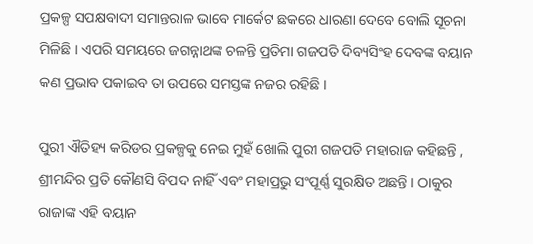ପ୍ରକଳ୍ପ ସପକ୍ଷବାଦୀ ସମାନ୍ତରାଳ ଭାବେ ମାର୍କେଟ ଛକରେ ଧାରଣା ଦେବେ ବୋଲି ସୂଚନା ମିଳିଛି । ଏପରି ସମୟରେ ଜଗନ୍ନାଥଙ୍କ ଚଳନ୍ତି ପ୍ରତିମା ଗଜପତି ଦିବ୍ୟସିଂହ ଦେବଙ୍କ ବୟାନ କଣ ପ୍ରଭାବ ପକାଇବ ତା ଉପରେ ସମସ୍ତଙ୍କ ନଜର ରହିଛି ।

ପୁରୀ ଐତିହ୍ୟ କରିଡର ପ୍ରକଳ୍ପକୁ ନେଇ ମୁହଁ ଖୋଲି ପୁରୀ ଗଜପତି ମହାରାଜ କହିଛନ୍ତି , ଶ୍ରୀମନ୍ଦିର ପ୍ରତି କୌଣସି ବିପଦ ନାହିଁ ଏବଂ ମହାପ୍ରଭୁ ସଂପୂର୍ଣ୍ଣ ସୁରକ୍ଷିତ ଅଛନ୍ତି । ଠାକୁର ରାଜାଙ୍କ ଏହି ବୟାନ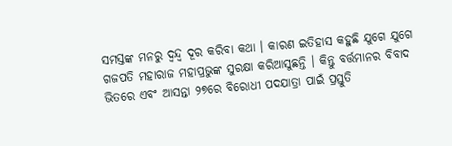ସମସ୍ତଙ୍କ ମନରୁ ଦ୍ୱନ୍ଦ୍ୱ ଦୂର କରିବା କଥା । କାରଣ ଇତିହାସ କହୁଛି ଯୁଗେ ଯୁଗେ ଗଜପତି ମହାରାଜ ମହାପ୍ରଭୁଙ୍କ ସୁରକ୍ଷା କରିଆସୁଛନ୍ତି । କିନ୍ତୁ ବର୍ତ୍ତମାନର ବିବାଦ ଭିତରେ ଏବଂ ଆସନ୍ତା ୨୭ରେ ବିରୋଧୀ ପଦଯାତ୍ରା ପାଇଁ ପ୍ରସ୍ତୁତି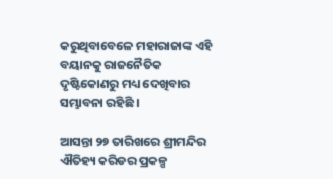କରୁଥିବାବେଳେ ମହାରାଜାଙ୍କ ଏହି ବୟାନକୁ ରାଜନୈତିକ ଦୃଷ୍ଟିକୋଣରୁ ମଧ୍ୟ ଦେଖିବାର ସମ୍ଭାବନା ରହିଛି ।

ଆସନ୍ତା ୨୭ ତାରିଖରେ ଶ୍ରୀମନ୍ଦିର ଐତିହ୍ୟ କରିଡର ପ୍ରକଳ୍ପ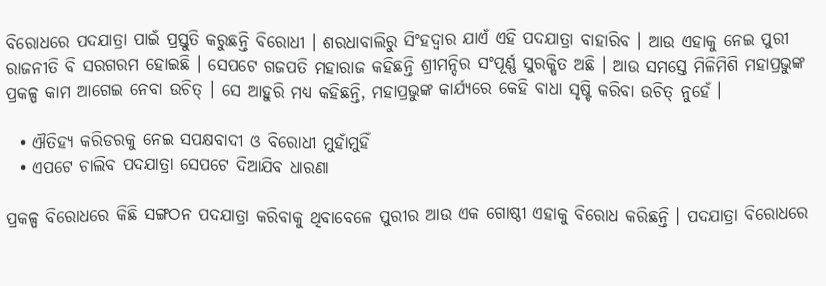ବିରୋଧରେ ପଦଯାତ୍ରା ପାଇଁ ପ୍ରସ୍ତୁତି କରୁଛନ୍ତି ବିରୋଧୀ । ଶରଧାବାଲିରୁ ସିଂହଦ୍ୱାର ଯାଏଁ ଏହି ପଦଯାତ୍ରା ବାହାରିବ । ଆଉ ଏହାକୁ ନେଇ ପୁରୀ ରାଜନୀତି ବି ସରଗରମ ହୋଇଛି । ସେପଟେ ଗଜପତି ମହାରାଜ କହିଛନ୍ତି ଶ୍ରୀମନ୍ଦିର ସଂପୂର୍ଣ୍ଣ ସୁରକ୍ଷିତ ଅଛି । ଆଉ ସମସ୍ତେ ମିଳିମିଶି ମହାପ୍ରଭୁଙ୍କ ପ୍ରକଳ୍ପ କାମ ଆଗେଇ ନେବା ଉଚିତ୍ । ସେ ଆହୁରି ମଧ୍ୟ କହିଛନ୍ତି, ମହାପ୍ରଭୁଙ୍କ କାର୍ଯ୍ୟରେ କେହି ବାଧା ସୃଷ୍ଟି କରିବା ଉଚିତ୍ ନୁହେଁ ।

  • ଐତିହ୍ୟ କରିଡରକୁ ନେଇ ସପକ୍ଷବାଦୀ ଓ ବିରୋଧୀ ମୁହାଁମୁହିଁ
  • ଏପଟେ ଚାଲିବ ପଦଯାତ୍ରା ସେପଟେ ଦିଆଯିବ ଧାରଣା

ପ୍ରକଳ୍ପ ବିରୋଧରେ କିଛି ସଙ୍ଗଠନ ପଦଯାତ୍ରା କରିବାକୁ ଥିବାବେଳେ ପୁରୀର ଆଉ ଏକ ଗୋଷ୍ଠୀ ଏହାକୁ ବିରୋଧ କରିଛନ୍ତି । ପଦଯାତ୍ରା ବିରୋଧରେ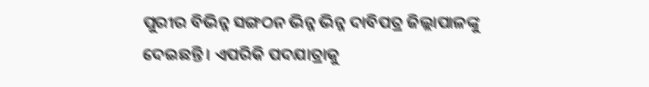ପୁରୀର ବିଭିନ୍ନ ସଙ୍ଗଠନ ଭିନ୍ନ ଭିନ୍ନ ଦାବିପତ୍ର ଜିଲ୍ଲାପାଳଙ୍କୁ ଦେଇଛନ୍ତି । ଏପରିକି ପଦଯାତ୍ରାକୁ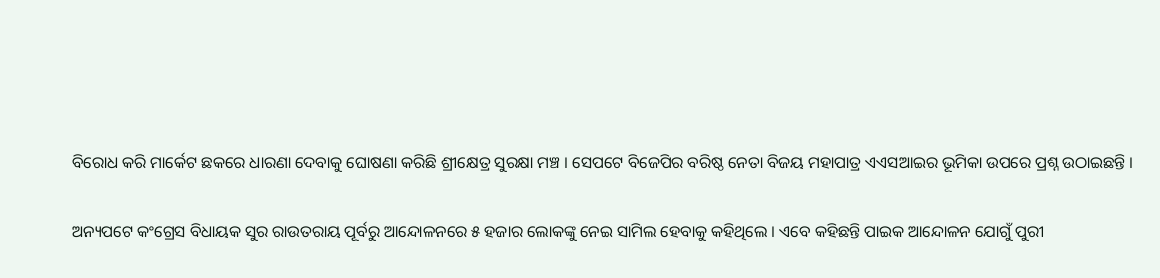ବିରୋଧ କରି ମାର୍କେଟ ଛକରେ ଧାରଣା ଦେବାକୁ ଘୋଷଣା କରିଛି ଶ୍ରୀକ୍ଷେତ୍ର ସୁରକ୍ଷା ମଞ୍ଚ । ସେପଟେ ବିଜେପିର ବରିଷ୍ଠ ନେତା ବିଜୟ ମହାପାତ୍ର ଏଏସଆଇର ଭୂମିକା ଉପରେ ପ୍ରଶ୍ନ ଉଠାଇଛନ୍ତି ।

ଅନ୍ୟପଟେ କଂଗ୍ରେସ ବିଧାୟକ ସୁର ରାଉତରାୟ ପୂର୍ବରୁ ଆନ୍ଦୋଳନରେ ୫ ହଜାର ଲୋକଙ୍କୁ ନେଇ ସାମିଲ ହେବାକୁ କହିଥିଲେ । ଏବେ କହିଛନ୍ତି ପାଇକ ଆନ୍ଦୋଳନ ଯୋଗୁଁ ପୁରୀ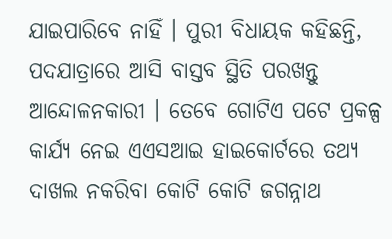ଯାଇପାରିବେ ନାହିଁ । ପୁରୀ ବିଧାୟକ କହିଛନ୍ତି, ପଦଯାତ୍ରାରେ ଆସି ବାସ୍ତବ ସ୍ଥିତି ପରଖନ୍ତୁ ଆନ୍ଦୋଳନକାରୀ । ତେବେ ଗୋଟିଏ ପଟେ ପ୍ରକଳ୍ପ କାର୍ଯ୍ୟ ନେଇ ଏଏସଆଇ ହାଇକୋର୍ଟରେ ତଥ୍ୟ ଦାଖଲ ନକରିବା କୋଟି କୋଟି ଜଗନ୍ନାଥ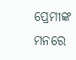ପ୍ରେମୀଙ୍କ ମନରେ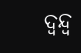ଦ୍ୱନ୍ଦ୍ୱ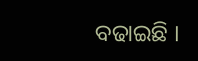ବଢାଇଛି ।